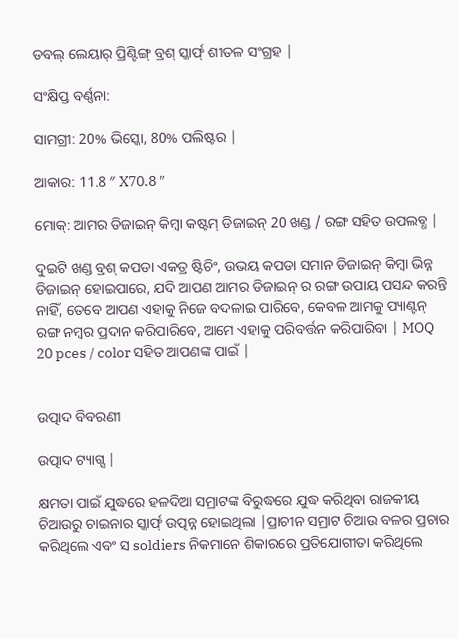ଡବଲ୍ ଲେୟାର୍ ପ୍ରିଣ୍ଟିଙ୍ଗ୍ ବ୍ରଶ୍ ସ୍କାର୍ଫ୍ ଶୀତଳ ସଂଗ୍ରହ |

ସଂକ୍ଷିପ୍ତ ବର୍ଣ୍ଣନା:

ସାମଗ୍ରୀ: 20% ଭିସ୍କୋ, 80% ପଲିଷ୍ଟର |

ଆକାର: 11.8 ″ X70.8 ″

ମୋକ୍: ଆମର ଡିଜାଇନ୍ କିମ୍ବା କଷ୍ଟମ୍ ଡିଜାଇନ୍ 20 ଖଣ୍ଡ / ରଙ୍ଗ ସହିତ ଉପଲବ୍ଧ |

ଦୁଇଟି ଖଣ୍ଡ ବ୍ରଶ୍ କପଡା ଏକତ୍ର ଷ୍ଟିଚିଂ, ଉଭୟ କପଡା ସମାନ ଡିଜାଇନ୍ କିମ୍ବା ଭିନ୍ନ ଡିଜାଇନ୍ ହୋଇପାରେ, ଯଦି ଆପଣ ଆମର ଡିଜାଇନ୍ ର ରଙ୍ଗ ଉପାୟ ପସନ୍ଦ କରନ୍ତି ନାହିଁ, ତେବେ ଆପଣ ଏହାକୁ ନିଜେ ବଦଳାଇ ପାରିବେ, କେବଳ ଆମକୁ ପ୍ୟାଣ୍ଟନ୍ ରଙ୍ଗ ନମ୍ବର ପ୍ରଦାନ କରିପାରିବେ, ଆମେ ଏହାକୁ ପରିବର୍ତ୍ତନ କରିପାରିବା | MOQ 20 pces / color ସହିତ ଆପଣଙ୍କ ପାଇଁ |


ଉତ୍ପାଦ ବିବରଣୀ

ଉତ୍ପାଦ ଟ୍ୟାଗ୍ସ |

କ୍ଷମତା ପାଇଁ ଯୁଦ୍ଧରେ ହଳଦିଆ ସମ୍ରାଟଙ୍କ ବିରୁଦ୍ଧରେ ଯୁଦ୍ଧ କରିଥିବା ରାଜକୀୟ ଚିଆଉରୁ ଚାଇନାର ସ୍କାର୍ଫ୍ ଉତ୍ପନ୍ନ ହୋଇଥିଲା |ପ୍ରାଚୀନ ସମ୍ରାଟ ଚିଆଉ ବଳର ପ୍ରଚାର କରିଥିଲେ ଏବଂ ସ soldiers ନିକମାନେ ଶିକାରରେ ପ୍ରତିଯୋଗୀତା କରିଥିଲେ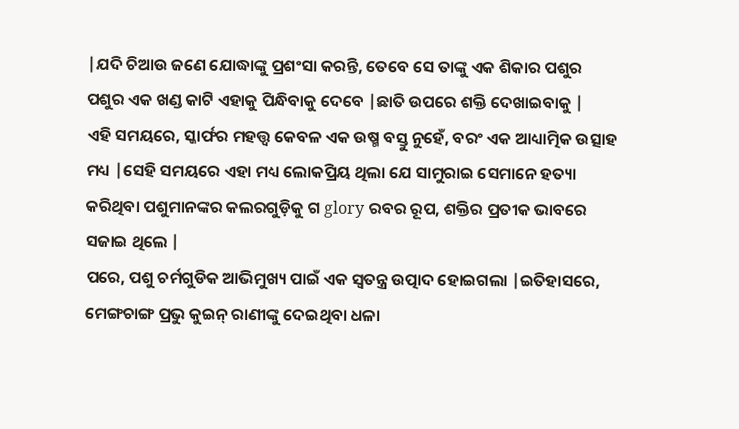|ଯଦି ଚିଆଉ ଜଣେ ଯୋଦ୍ଧାଙ୍କୁ ପ୍ରଶଂସା କରନ୍ତି, ତେବେ ସେ ତାଙ୍କୁ ଏକ ଶିକାର ପଶୁର ପଶୁର ଏକ ଖଣ୍ଡ କାଟି ଏହାକୁ ପିନ୍ଧିବାକୁ ଦେବେ |ଛାତି ଉପରେ ଶକ୍ତି ଦେଖାଇବାକୁ |
ଏହି ସମୟରେ, ସ୍କାର୍ଫର ମହତ୍ତ୍ୱ କେବଳ ଏକ ଉଷ୍ମ ବସ୍ତୁ ନୁହେଁ, ବରଂ ଏକ ଆଧ୍ୟାତ୍ମିକ ଉତ୍ସାହ ମଧ୍ୟ |ସେହି ସମୟରେ ଏହା ମଧ୍ୟ ଲୋକପ୍ରିୟ ଥିଲା ଯେ ସାମୁରାଇ ସେମାନେ ହତ୍ୟା କରିଥିବା ପଶୁମାନଙ୍କର କଲରଗୁଡ଼ିକୁ ଗ glory ରବର ରୂପ, ଶକ୍ତିର ପ୍ରତୀକ ଭାବରେ ସଜାଇ ଥିଲେ |
ପରେ, ପଶୁ ଚର୍ମଗୁଡିକ ଆଭିମୁଖ୍ୟ ପାଇଁ ଏକ ସ୍ୱତନ୍ତ୍ର ଉତ୍ପାଦ ହୋଇଗଲା |ଇତିହାସରେ, ମେଙ୍ଗଚାଙ୍ଗ ପ୍ରଭୁ କୁଇନ୍ ରାଣୀଙ୍କୁ ଦେଇଥିବା ଧଳା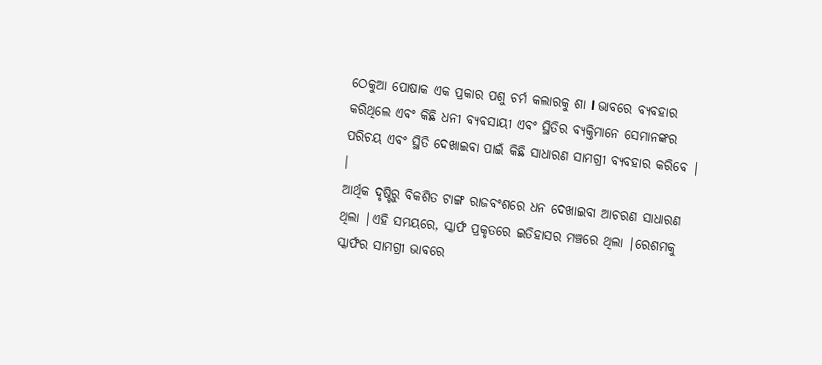ଠେକୁଆ ପୋଷାକ ଏକ ପ୍ରକାର ପଶୁ ଚର୍ମ କଲାରକୁ ଶା l ଭାବରେ ବ୍ୟବହାର କରିଥିଲେ ଏବଂ କିଛି ଧନୀ ବ୍ୟବସାୟୀ ଏବଂ ସ୍ଥିତିର ବ୍ୟକ୍ତିମାନେ ସେମାନଙ୍କର ପରିଚୟ ଏବଂ ସ୍ଥିତି ଦେଖାଇବା ପାଇଁ କିଛି ସାଧାରଣ ସାମଗ୍ରୀ ବ୍ୟବହାର କରିବେ | ।
ଆର୍ଥିକ ଦୃଷ୍ଟିରୁ ବିକଶିତ ଟାଙ୍ଗ ରାଜବଂଶରେ ଧନ ଦେଖାଇବା ଆଚରଣ ସାଧାରଣ ଥିଲା |ଏହି ସମୟରେ, ସ୍କାର୍ଫ ପ୍ରକୃତରେ ଇତିହାସର ମଞ୍ଚରେ ଥିଲା |ରେଶମକୁ ସ୍କାର୍ଫର ସାମଗ୍ରୀ ଭାବରେ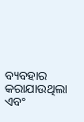ବ୍ୟବହାର କରାଯାଉଥିଲା ଏବଂ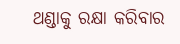ଥଣ୍ଡାକୁ ରକ୍ଷା କରିବାର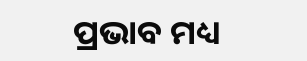ପ୍ରଭାବ ମଧ୍ୟ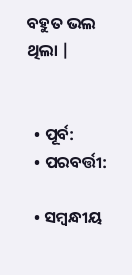ବହୁତ ଭଲ ଥିଲା |


  • ପୂର୍ବ:
  • ପରବର୍ତ୍ତୀ:

  • ସମ୍ବନ୍ଧୀୟ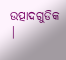ଉତ୍ପାଦଗୁଡିକ |